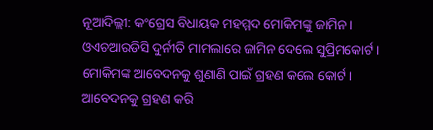ନୂଆଦିଲ୍ଲୀ: କଂଗ୍ରେସ ବିଧାୟକ ମହମ୍ମଦ ମୋକିମଙ୍କୁ ଜାମିନ। ଓଏଚଆରଡିସି ଦୁର୍ନୀତି ମାମଲାରେ ଜାମିନ ଦେଲେ ସୁପ୍ରିମକୋର୍ଟ । ମୋକିମଙ୍କ ଆବେଦନକୁ ଶୁଣାଣି ପାଇଁ ଗ୍ରହଣ କଲେ କୋର୍ଟ। ଆବେଦନକୁ ଗ୍ରହଣ କରି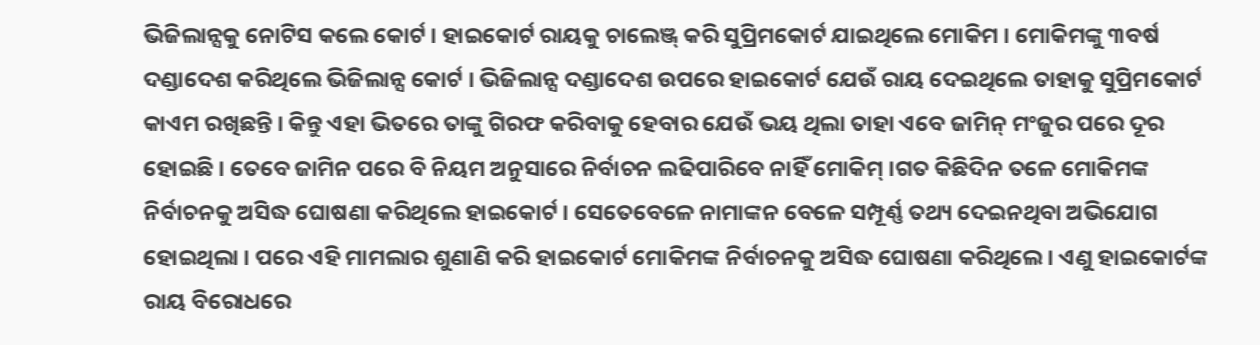ଭିଜିଲାନ୍ସକୁ ନୋଟିସ କଲେ କୋର୍ଟ । ହାଇକୋର୍ଟ ରାୟକୁ ଚାଲେଞ୍ଜ୍ କରି ସୁପ୍ରିମକୋର୍ଟ ଯାଇଥିଲେ ମୋକିମ । ମୋକିମଙ୍କୁ ୩ବର୍ଷ ଦଣ୍ଡାଦେଶ କରିଥିଲେ ଭିଜିଲାନ୍ସ କୋର୍ଟ । ଭିଜିଲାନ୍ସ ଦଣ୍ଡାଦେଶ ଉପରେ ହାଇକୋର୍ଟ ଯେଉଁ ରାୟ ଦେଇଥିଲେ ତାହାକୁ ସୁପ୍ରିମକୋର୍ଟ କାଏମ ରଖିଛନ୍ତି । କିନ୍ତୁ ଏହା ଭିତରେ ତାଙ୍କୁ ଗିରଫ କରିବାକୁ ହେବାର ଯେଉଁ ଭୟ ଥିଲା ତାହା ଏବେ ଜାମିନ୍ ମଂଜୁର ପରେ ଦୂର ହୋଇଛି । ତେବେ ଜାମିନ ପରେ ବି ନିୟମ ଅନୁସାରେ ନିର୍ବାଚନ ଲଢିପାରିବେ ନାହିଁ ମୋକିମ୍ ।ଗତ କିଛିଦିନ ତଳେ ମୋକିମଙ୍କ ନିର୍ବାଚନକୁ ଅସିଦ୍ଧ ଘୋଷଣା କରିଥିଲେ ହାଇକୋର୍ଟ । ସେତେବେଳେ ନାମାଙ୍କନ ବେଳେ ସମ୍ପୂର୍ଣ୍ଣ ତଥ୍ୟ ଦେଇନଥିବା ଅଭିଯୋଗ ହୋଇଥିଲା । ପରେ ଏହି ମାମଲାର ଶୁଣାଣି କରି ହାଇକୋର୍ଟ ମୋକିମଙ୍କ ନିର୍ବାଚନକୁ ଅସିଦ୍ଧ ଘୋଷଣା କରିଥିଲେ । ଏଣୁ ହାଇକୋର୍ଟଙ୍କ ରାୟ ବିରୋଧରେ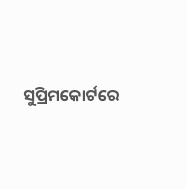ସୁପ୍ରିମକୋର୍ଟରେ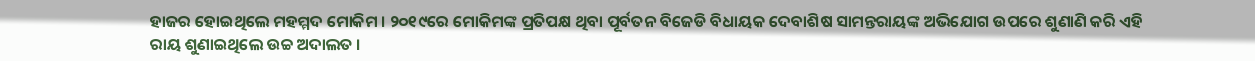ହାଜର ହୋଇଥିଲେ ମହମ୍ମଦ ମୋକିମ । ୨୦୧୯ରେ ମୋକିମଙ୍କ ପ୍ରତିପକ୍ଷ ଥିବା ପୂର୍ବତନ ବିଜେଡି ବିଧାୟକ ଦେବାଶିଷ ସାମନ୍ତରାୟଙ୍କ ଅଭିଯୋଗ ଉପରେ ଶୁଣାଣି କରି ଏହି ରାୟ ଶୁଣାଇଥିଲେ ଉଚ୍ଚ ଅଦାଲତ ।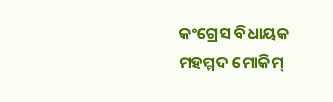କଂଗ୍ରେସ ବିଧାୟକ ମହମ୍ମଦ ମୋକିମ୍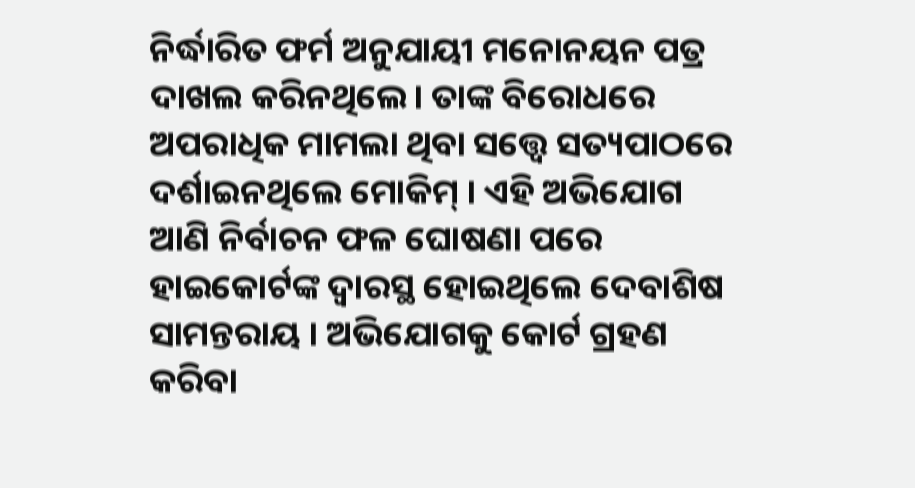ନିର୍ଦ୍ଧାରିତ ଫର୍ମ ଅନୁଯାୟୀ ମନୋନୟନ ପତ୍ର ଦାଖଲ କରିନଥିଲେ। ତାଙ୍କ ବିରୋଧରେ ଅପରାଧିକ ମାମଲା ଥିବା ସତ୍ତ୍ୱେ ସତ୍ୟପାଠରେ ଦର୍ଶାଇନଥିଲେ ମୋକିମ୍ । ଏହି ଅଭିଯୋଗ ଆଣି ନିର୍ବାଚନ ଫଳ ଘୋଷଣା ପରେ ହାଇକୋର୍ଟଙ୍କ ଦ୍ୱାରସ୍ଥ ହୋଇଥିଲେ ଦେବାଶିଷ ସାମନ୍ତରାୟ । ଅଭିଯୋଗକୁ କୋର୍ଟ ଗ୍ରହଣ କରିବା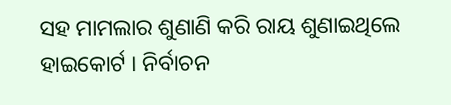ସହ ମାମଲାର ଶୁଣାଣି କରି ରାୟ ଶୁଣାଇଥିଲେ ହାଇକୋର୍ଟ । ନିର୍ବାଚନ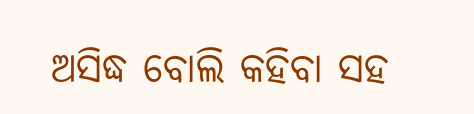ଅସିଦ୍ଧ ବୋଲି କହିବା ସହ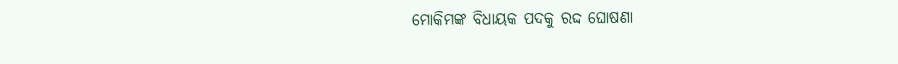ମୋକିମଙ୍କ ବିଧାୟକ ପଦକୁ ରଦ୍ଦ ଘୋଷଣା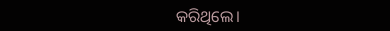କରିଥିଲେ।